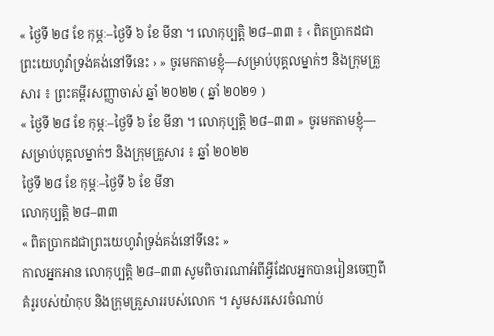« ថ្ងៃទី ២៨ ខែ កុម្ភៈ–ថ្ងៃទី ៦ ខែ មីនា ។ លោកុប្បត្តិ ២៨–៣៣ ៖ ‹ ពិតប្រាកដជាព្រះយេហូវ៉ាទ្រង់គង់នៅទីនេះ › » ចូរមកតាមខ្ញុំ—សម្រាប់បុគ្គលម្នាក់ៗ និងក្រុមគ្រួសារ ៖ ព្រះគម្ពីរសញ្ញាចាស់ ឆ្នាំ ២០២២ ( ឆ្នាំ ២០២១ )
« ថ្ងៃទី ២៨ ខែ កុម្ភៈ–ថ្ងៃទី ៦ ខែ មីនា ។ លោកុប្បត្តិ ២៨–៣៣ » ចូរមកតាមខ្ញុំ—សម្រាប់បុគ្គលម្នាក់ៗ និងក្រុមគ្រួសារ ៖ ឆ្នាំ ២០២២
ថ្ងៃទី ២៨ ខែ កុម្ភៈ–ថ្ងៃទី ៦ ខែ មីនា
លោកុប្បត្តិ ២៨–៣៣
« ពិតប្រាកដជាព្រះយេហូវ៉ាទ្រង់គង់នៅទីនេះ »
កាលអ្នកអាន លោកុប្បត្តិ ២៨–៣៣ សូមពិចារណាអំពីអ្វីដែលអ្នកបានរៀនចេញពីគំរូរបស់យ៉ាកុប និងក្រុមគ្រួសាររបស់លោក ។ សូមសរសេរចំណាប់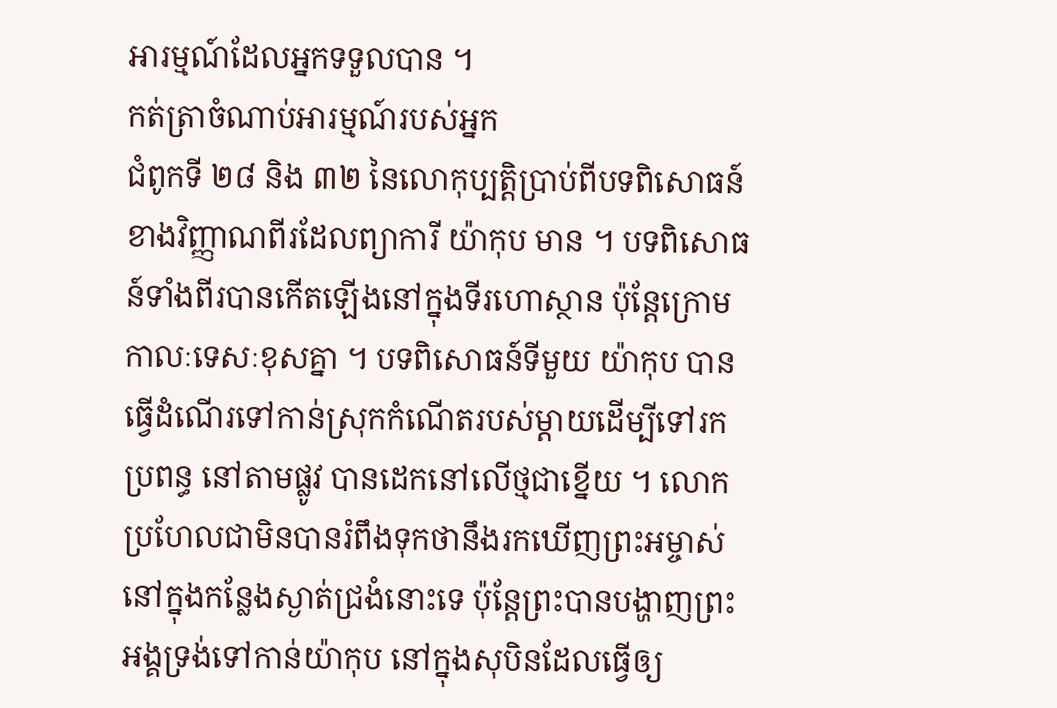អារម្មណ៍ដែលអ្នកទទួលបាន ។
កត់ត្រាចំណាប់អារម្មណ៍របស់អ្នក
ជំពូកទី ២៨ និង ៣២ នៃលោកុប្បត្តិប្រាប់ពីបទពិសោធន៍ខាងវិញ្ញាណពីរដែលព្យាការី យ៉ាកុប មាន ។ បទពិសោធន៍ទាំងពីរបានកើតឡើងនៅក្នុងទីរហោស្ថាន ប៉ុន្តែក្រោមកាលៈទេសៈខុសគ្នា ។ បទពិសោធន៍ទីមួយ យ៉ាកុប បានធ្វើដំណើរទៅកាន់ស្រុកកំណើតរបស់ម្តាយដើម្បីទៅរកប្រពន្ធ នៅតាមផ្លូវ បានដេកនៅលើថ្មជាខ្នើយ ។ លោកប្រហែលជាមិនបានរំពឹងទុកថានឹងរកឃើញព្រះអម្ចាស់នៅក្នុងកន្លែងស្ងាត់ជ្រងំនោះទេ ប៉ុន្តែព្រះបានបង្ហាញព្រះអង្គទ្រង់ទៅកាន់យ៉ាកុប នៅក្នុងសុបិនដែលធ្វើឲ្យ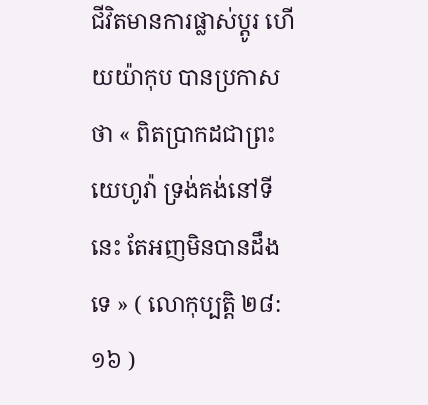ជីវិតមានការផ្លាស់ប្តូរ ហើយយ៉ាកុប បានប្រកាសថា « ពិតប្រាកដជាព្រះយេហូវ៉ា ទ្រង់គង់នៅទីនេះ តែអញមិនបានដឹងទេ » ( លោកុប្បត្តិ ២៨:១៦ )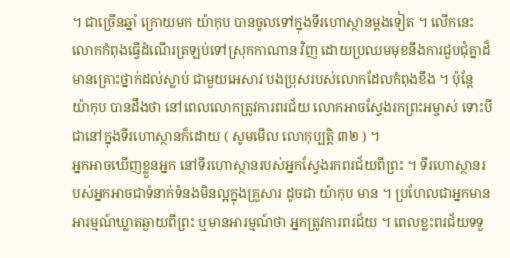។ ជាច្រើនឆ្នាំ ក្រោយមក យ៉ាកុប បានចូលទៅក្នុងទីរហោស្ថានម្តងទៀត ។ លើកនេះលោកកំពុងធ្វើដំណើរត្រឡប់ទៅស្រុកកាណាន វិញ ដោយប្រឈមមុខនឹងការជួបជុំគ្នាដ៏មានគ្រោះថ្នាក់ដល់ស្លាប់ ជាមួយអេសាវ បងប្រុសរបស់លោកដែលកំពុងខឹង ។ ប៉ុន្តែ យ៉ាកុប បានដឹងថា នៅពេលលោកត្រូវការពរជ័យ លោកអាចស្វែងរកព្រះអម្ចាស់ ទោះបីជានៅក្នុងទីរហោស្ថានក៏ដោយ ( សូមមើល លោកុប្បត្តិ ៣២ ) ។
អ្នកអាចឃើញខ្លួនអ្នក នៅទីរហោស្ថានរបស់អ្នកស្វែងរកពរជ័យពីព្រះ ។ ទីរហោស្ថានរបស់អ្នកអាចជាទំនាក់ទំនងមិនល្អក្នុងគ្រួសារ ដូចជា យ៉ាកុប មាន ។ ប្រហែលជាអ្នកមានអារម្មណ៍ឃ្លាតឆ្ងាយពីព្រះ ឬមានអារម្មណ៍ថា អ្នកត្រូវការពរជ័យ ។ ពេលខ្លះពរជ័យទទួ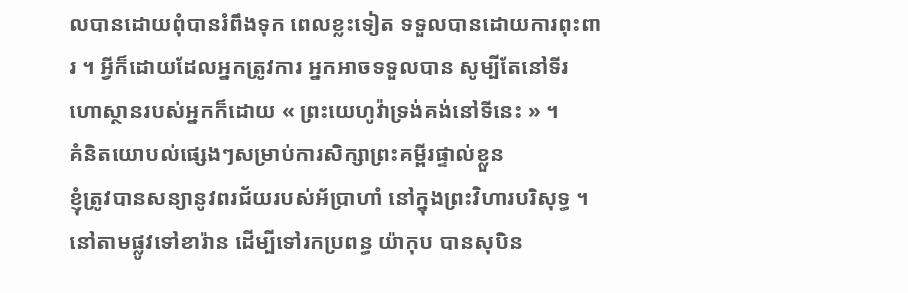លបានដោយពុំបានរំពឹងទុក ពេលខ្លះទៀត ទទួលបានដោយការពុះពារ ។ អ្វីក៏ដោយដែលអ្នកត្រូវការ អ្នកអាចទទួលបាន សូម្បីតែនៅទីរហោស្ថានរបស់អ្នកក៏ដោយ « ព្រះយេហូវ៉ាទ្រង់គង់នៅទីនេះ » ។
គំនិតយោបល់ផ្សេងៗសម្រាប់ការសិក្សាព្រះគម្ពីរផ្ទាល់ខ្លួន
ខ្ញុំត្រូវបានសន្យានូវពរជ័យរបស់អ័ប្រាហាំ នៅក្នុងព្រះវិហារបរិសុទ្ធ ។
នៅតាមផ្លូវទៅខារ៉ាន ដើម្បីទៅរកប្រពន្ធ យ៉ាកុប បានសុបិន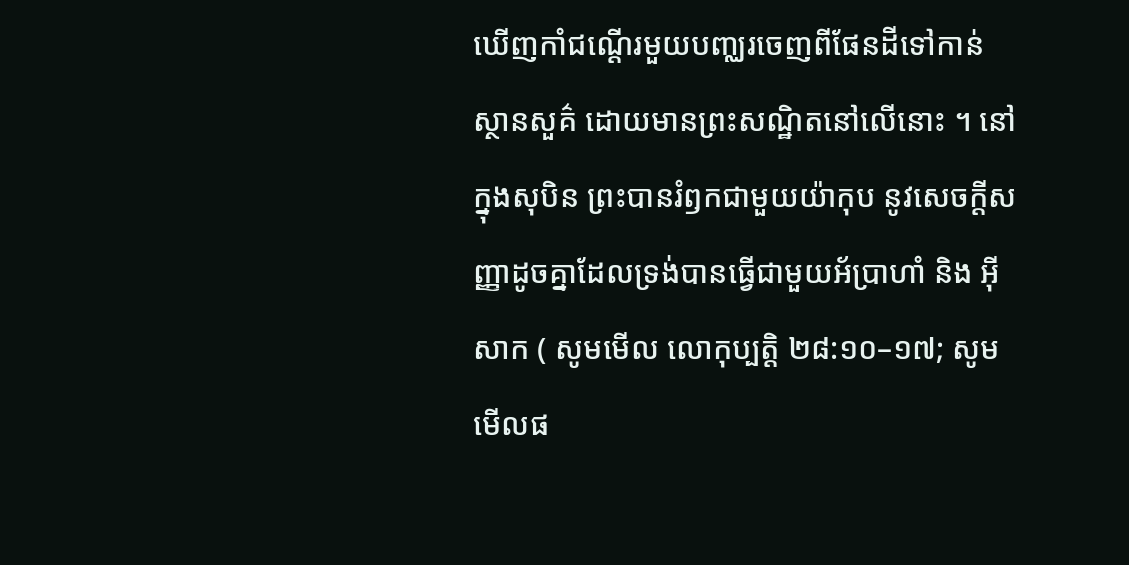ឃើញកាំជណ្តើរមួយបញ្ឈរចេញពីផែនដីទៅកាន់ស្ថានសួគ៌ ដោយមានព្រះសណ្ឋិតនៅលើនោះ ។ នៅក្នុងសុបិន ព្រះបានរំឭកជាមួយយ៉ាកុប នូវសេចក្តីសញ្ញាដូចគ្នាដែលទ្រង់បានធ្វើជាមួយអ័ប្រាហាំ និង អ៊ីសាក ( សូមមើល លោកុប្បត្តិ ២៨:១០–១៧; សូមមើលផ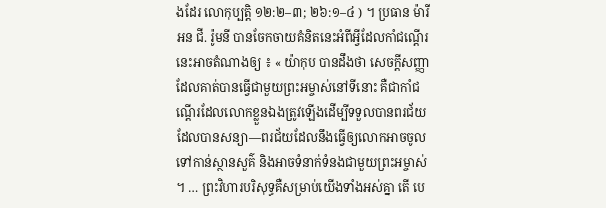ងដែរ លោកុប្បត្តិ ១២:២–៣; ២៦:១–៤ ) ។ ប្រធាន ម៉ារីអន ជី. រ៉ូមនី បានចែកចាយគំនិតនេះអំពីអ្វីដែលកាំជណ្តើរនេះអាចតំណាងឲ្យ ៖ « យ៉ាកុប បានដឹងថា សេចក្តីសញ្ញាដែលគាត់បានធ្វើជាមួយព្រះអម្ចាស់នៅទីនោះ គឺជាកាំជណ្តើរដែលលោកខ្លួនឯងត្រូវឡើងដើម្បីទទួលបានពរជ័យដែលបានសន្យា—ពរជ័យដែលនឹងធ្វើឲ្យលោកអាចចូលទៅកាន់ស្ថានសួគ៌ និងអាចទំនាក់ទំនងជាមួយព្រះអម្ចាស់ ។ … ព្រះវិហារបរិសុទ្ធគឺសម្រាប់យើងទាំងអស់គ្នា តើ បេ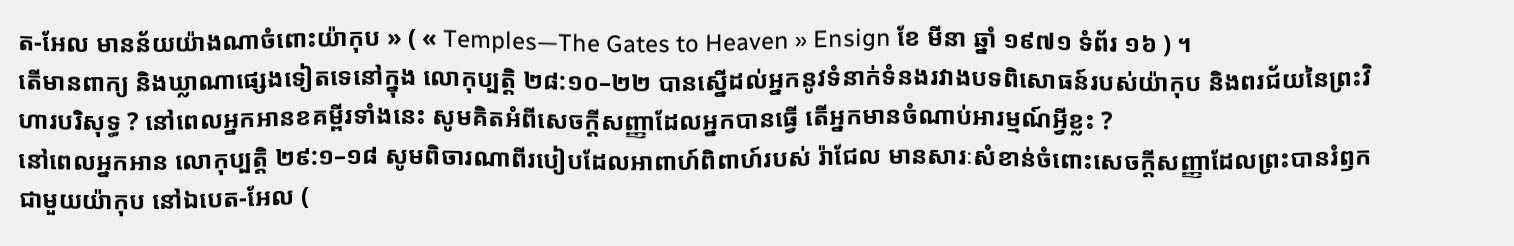ត-អែល មានន័យយ៉ាងណាចំពោះយ៉ាកុប » ( « Temples—The Gates to Heaven » Ensign ខែ មីនា ឆ្នាំ ១៩៧១ ទំព័រ ១៦ ) ។
តើមានពាក្យ និងឃ្លាណាផ្សេងទៀតទេនៅក្នុង លោកុប្បត្តិ ២៨:១០–២២ បានស្នើដល់អ្នកនូវទំនាក់ទំនងរវាងបទពិសោធន៍របស់យ៉ាកុប និងពរជ័យនៃព្រះវិហារបរិសុទ្ធ ? នៅពេលអ្នកអានខគម្ពីរទាំងនេះ សូមគិតអំពីសេចក្តីសញ្ញាដែលអ្នកបានធ្វើ តើអ្នកមានចំណាប់អារម្មណ៍អ្វីខ្លះ ?
នៅពេលអ្នកអាន លោកុប្បត្តិ ២៩:១–១៨ សូមពិចារណាពីរបៀបដែលអាពាហ៍ពិពាហ៍របស់ រ៉ាជែល មានសារៈសំខាន់ចំពោះសេចក្តីសញ្ញាដែលព្រះបានរំឭកជាមួយយ៉ាកុប នៅឯបេត-អែល (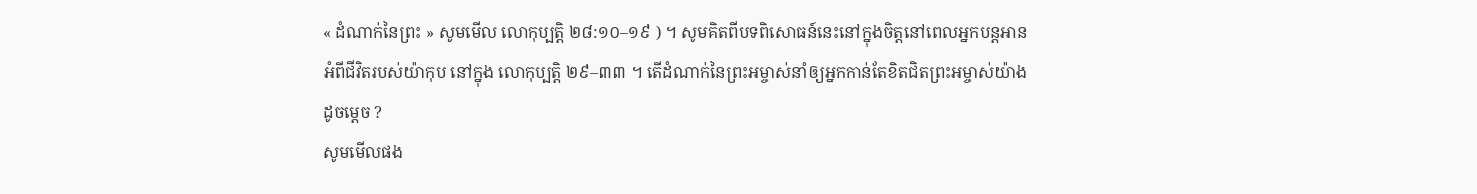« ដំណាក់នៃព្រះ » សូមមើល លោកុប្បត្តិ ២៨:១០–១៩ ) ។ សូមគិតពីបទពិសោធន៍នេះនៅក្នុងចិត្តនៅពេលអ្នកបន្តអានអំពីជីវិតរបស់យ៉ាកុប នៅក្នុង លោកុប្បត្តិ ២៩–៣៣ ។ តើដំណាក់នៃព្រះអម្ចាស់នាំឲ្យអ្នកកាន់តែខិតជិតព្រះអម្ចាស់យ៉ាងដូចម្តេច ?
សូមមើលផង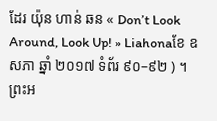ដែរ យ៉ុន ហាន់ ឆន « Don’t Look Around, Look Up! » Liahonaខែ ឧសភា ឆ្នាំ ២០១៧ ទំព័រ ៩០–៩២ ) ។
ព្រះអ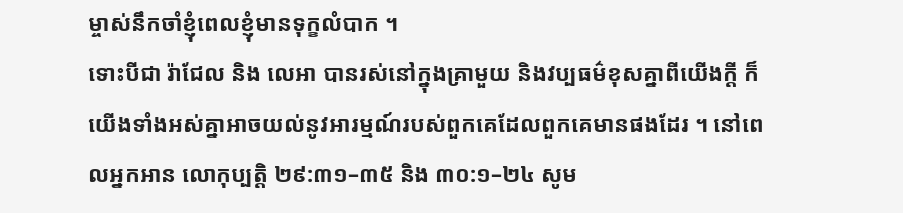ម្ចាស់នឹកចាំខ្ញុំពេលខ្ញុំមានទុក្ខលំបាក ។
ទោះបីជា រ៉ាជែល និង លេអា បានរស់នៅក្នុងគ្រាមួយ និងវប្បធម៌ខុសគ្នាពីយើងក្តី ក៏យើងទាំងអស់គ្នាអាចយល់នូវអារម្មណ៍របស់ពួកគេដែលពួកគេមានផងដែរ ។ នៅពេលអ្នកអាន លោកុប្បត្តិ ២៩:៣១–៣៥ និង ៣០:១–២៤ សូម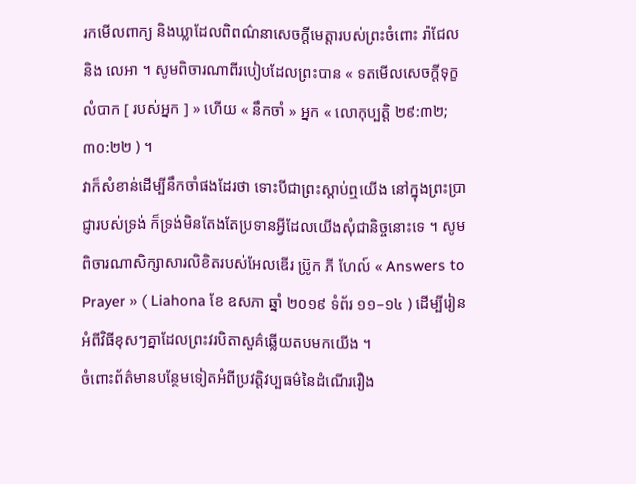រកមើលពាក្យ និងឃ្លាដែលពិពណ៌នាសេចក្តីមេត្តារបស់ព្រះចំពោះ រ៉ាជែល និង លេអា ។ សូមពិចារណាពីរបៀបដែលព្រះបាន « ទតមើលសេចក្តីទុក្ខលំបាក [ របស់អ្នក ] » ហើយ « នឹកចាំ » អ្នក « លោកុប្បត្តិ ២៩:៣២; ៣០:២២ ) ។
វាក៏សំខាន់ដើម្បីនឹកចាំផងដែរថា ទោះបីជាព្រះស្តាប់ឮយើង នៅក្នុងព្រះប្រាជ្ញារបស់ទ្រង់ ក៏ទ្រង់មិនតែងតែប្រទានអ្វីដែលយើងសុំជានិច្ចនោះទេ ។ សូមពិចារណាសិក្សាសារលិខិតរបស់អែលឌើរ ប្រ៊ូក ភី ហែល៍ « Answers to Prayer » ( Liahona ខែ ឧសភា ឆ្នាំ ២០១៩ ទំព័រ ១១–១៤ ) ដើម្បីរៀនអំពីវិធីខុសៗគ្នាដែលព្រះវរបិតាសួគ៌ឆ្លើយតបមកយើង ។
ចំពោះព័ត៌មានបន្ថែមទៀតអំពីប្រវត្តិវប្បធម៌នៃដំណើររឿង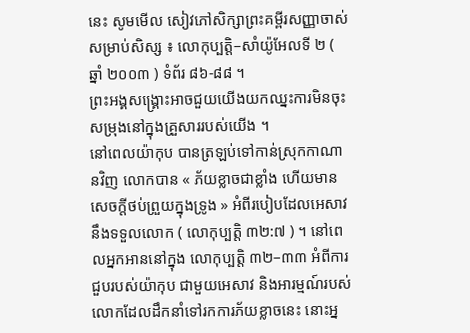នេះ សូមមើល សៀវភៅសិក្សាព្រះគម្ពីរសញ្ញាចាស់សម្រាប់សិស្ស ៖ លោកុប្បត្តិ–សាំយ៉ូអែលទី ២ ( ឆ្នាំ ២០០៣ ) ទំព័រ ៨៦-៨៨ ។
ព្រះអង្គសង្រ្គោះអាចជួយយើងយកឈ្នះការមិនចុះសម្រុងនៅក្នុងគ្រួសាររបស់យើង ។
នៅពេលយ៉ាកុប បានត្រឡប់ទៅកាន់ស្រុកកាណានវិញ លោកបាន « ភ័យខ្លាចជាខ្លាំង ហើយមានសេចក្តីថប់ព្រួយក្នុងទ្រូង » អំពីរបៀបដែលអេសាវ នឹងទទួលលោក ( លោកុប្បត្តិ ៣២:៧ ) ។ នៅពេលអ្នកអាននៅក្នុង លោកុប្បត្តិ ៣២–៣៣ អំពីការជួបរបស់យ៉ាកុប ជាមួយអេសាវ និងអារម្មណ៍របស់លោកដែលដឹកនាំទៅរកការភ័យខ្លាចនេះ នោះអ្ន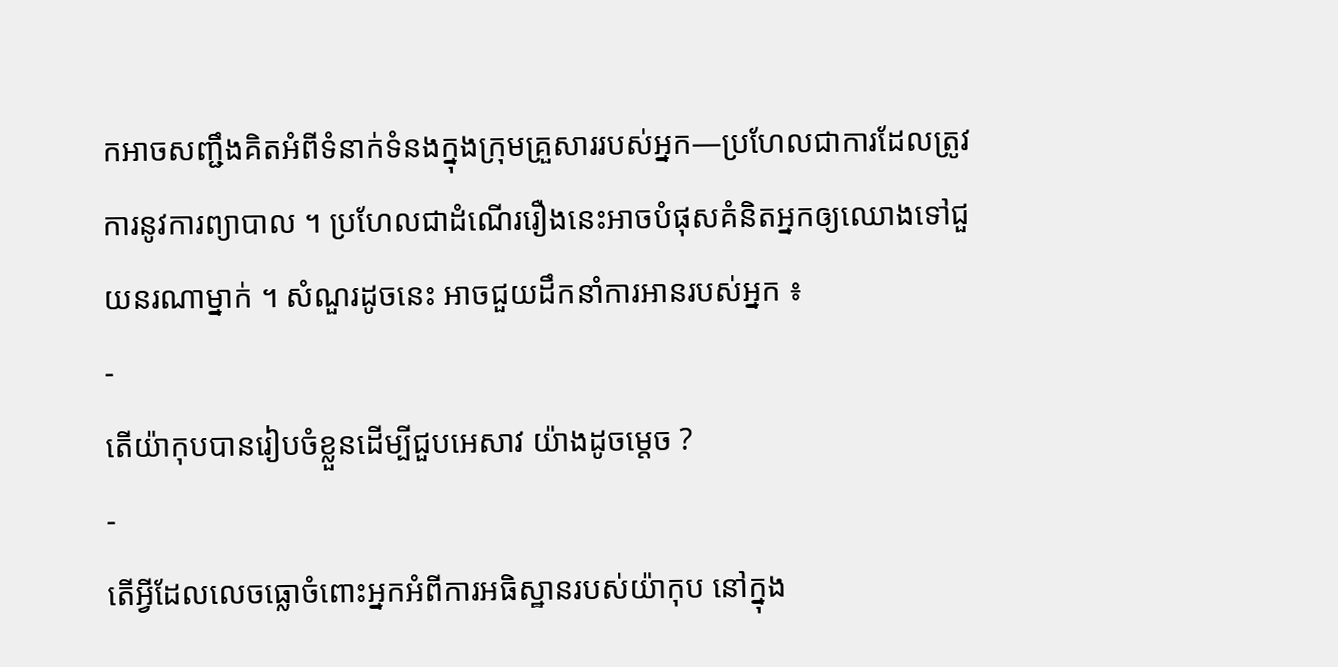កអាចសញ្ជឹងគិតអំពីទំនាក់ទំនងក្នុងក្រុមគ្រួសាររបស់អ្នក—ប្រហែលជាការដែលត្រូវការនូវការព្យាបាល ។ ប្រហែលជាដំណើររឿងនេះអាចបំផុសគំនិតអ្នកឲ្យឈោងទៅជួយនរណាម្នាក់ ។ សំណួរដូចនេះ អាចជួយដឹកនាំការអានរបស់អ្នក ៖
-
តើយ៉ាកុបបានរៀបចំខ្លួនដើម្បីជួបអេសាវ យ៉ាងដូចម្តេច ?
-
តើអ្វីដែលលេចធ្លោចំពោះអ្នកអំពីការអធិស្ឋានរបស់យ៉ាកុប នៅក្នុង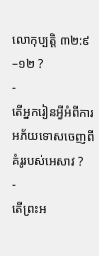លោកុប្បត្តិ ៣២:៩–១២ ?
-
តើអ្នករៀនអ្វីអំពីការអភ័យទោសចេញពីគំរូរបស់អេសាវ ?
-
តើព្រះអ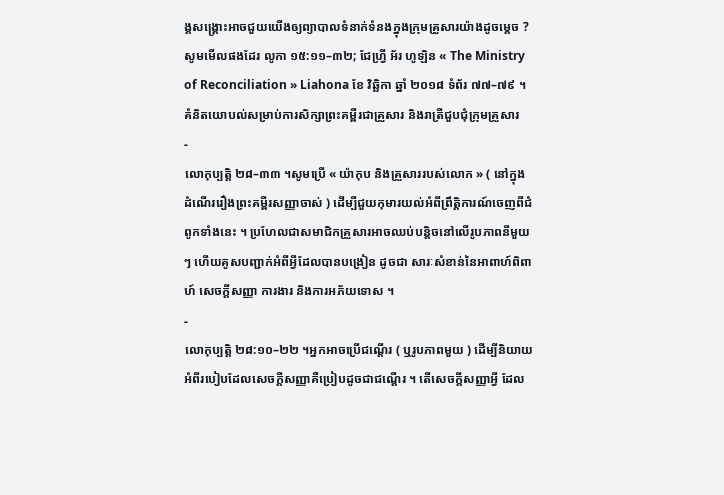ង្គសង្រ្គោះអាចជួយយើងឲ្យព្យាបាលទំនាក់ទំនងក្នុងក្រុមគ្រួសារយ៉ាងដូចម្តេច ?
សូមមើលផងដែរ លូកា ១៥:១១–៣២; ជែហ្វ្រី អ័រ ហូឡិន « The Ministry of Reconciliation » Liahona ខែ វិឆ្ឆិកា ឆ្នាំ ២០១៨ ទំព័រ ៧៧–៧៩ ។
គំនិតយោបល់សម្រាប់ការសិក្សាព្រះគម្ពីរជាគ្រួសារ និងរាត្រីជួបជុំក្រុមគ្រួសារ
-
លោកុប្បត្តិ ២៨–៣៣ ។សូមប្រើ « យ៉ាកុប និងគ្រួសាររបស់លោក » ( នៅក្នុង ដំណើររឿងព្រះគម្ពីរសញ្ញាចាស់ ) ដើម្បីជួយកុមារយល់អំពីព្រឹត្តិការណ៍ចេញពីជំពូកទាំងនេះ ។ ប្រហែលជាសមាជិកគ្រួសារអាចឈប់បន្តិចនៅលើរូបភាពនីមួយៗ ហើយគូសបញ្ជាក់អំពីអ្វីដែលបានបង្រៀន ដូចជា សារៈសំខាន់នៃអាពាហ៍ពិពាហ៍ សេចក្តីសញ្ញា ការងារ និងការអភ័យទោស ។
-
លោកុប្បត្តិ ២៨:១០–២២ ។អ្នកអាចប្រើជណ្តើរ ( ឬរូបភាពមួយ ) ដើម្បីនិយាយអំពីរបៀបដែលសេចក្តីសញ្ញាគឺប្រៀបដូចជាជណ្តើរ ។ តើសេចក្តីសញ្ញាអ្វី ដែល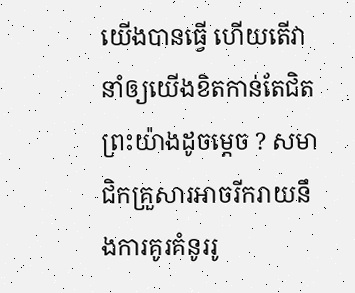យើងបានធ្វើ ហើយតើវានាំឲ្យយើងខិតកាន់តែជិតព្រះយ៉ាងដូចម្តេច ? សមាជិកគ្រួសារអាចរីករាយនឹងការគូរគំនូររូ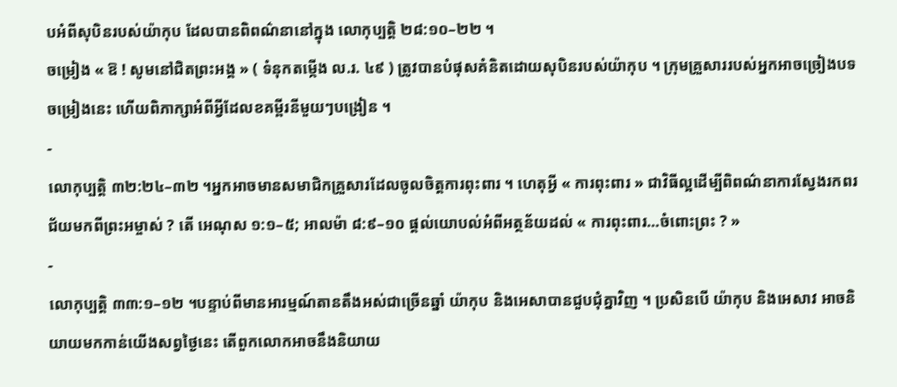បអំពីសុបិនរបស់យ៉ាកុប ដែលបានពិពណ៌នានៅក្នុង លោកុប្បត្តិ ២៨:១០–២២ ។
ចម្រៀង « ឱ ! សូមនៅជិតព្រះអង្គ » ( ទំនុកតម្កើង ល.រ. ៤៩ ) ត្រូវបានបំផុសគំនិតដោយសុបិនរបស់យ៉ាកុប ។ ក្រុមគ្រួសាររបស់អ្នកអាចច្រៀងបទចម្រៀងនេះ ហើយពិភាក្សាអំពីអ្វីដែលខគម្ពីរនីមួយៗបង្រៀន ។
-
លោកុប្បត្តិ ៣២:២៤–៣២ ។អ្នកអាចមានសមាជិកគ្រួសារដែលចូលចិត្តការពុះពារ ។ ហេតុអ្វី « ការពុះពារ » ជាវិធីល្អដើម្បីពិពណ៌នាការស្វែងរកពរជ័យមកពីព្រះអម្ចាស់ ? តើ អេណុស ១:១–៥; អាលម៉ា ៨:៩–១០ ផ្ដល់យោបល់អំពីអត្ថន័យដល់ « ការពុះពារ…ចំពោះព្រះ ? »
-
លោកុប្បត្តិ ៣៣:១–១២ ។បន្ទាប់ពីមានអារម្មណ៍តានតឹងអស់ជាច្រើនឆ្នាំ យ៉ាកុប និងអេសាបានជួបជុំគ្នាវិញ ។ ប្រសិនបើ យ៉ាកុប និងអេសាវ អាចនិយាយមកកាន់យើងសព្វថ្ងៃនេះ តើពួកលោកអាចនឹងនិយាយ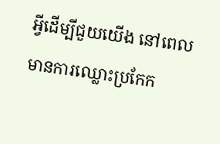អ្វីដើម្បីជួយយើង នៅពេលមានការឈ្លោះប្រកែក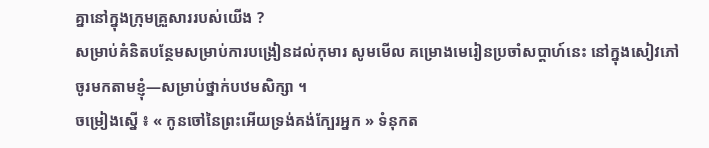គ្នានៅក្នុងក្រុមគ្រួសាររបស់យើង ?
សម្រាប់គំនិតបន្ថែមសម្រាប់ការបង្រៀនដល់កុមារ សូមមើល គម្រោងមេរៀនប្រចាំសប្ដាហ៍នេះ នៅក្នុងសៀវភៅ ចូរមកតាមខ្ញុំ—សម្រាប់ថ្នាក់បឋមសិក្សា ។
ចម្រៀងស្នើ ៖ « កូនចៅនៃព្រះអើយទ្រង់គង់ក្បែរអ្នក » ទំនុកត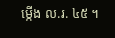ម្កើង ល.រ. ៤៥ ។